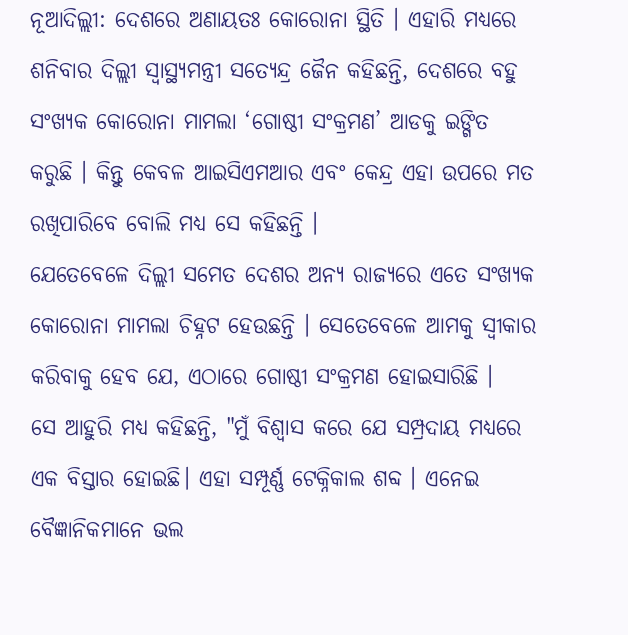ନୂଆଦିଲ୍ଲୀ: ଦେଶରେ ଅଣାୟତଃ କୋରୋନା ସ୍ଥିତି । ଏହାରି ମଧ୍ୟରେ ଶନିବାର ଦିଲ୍ଲୀ ସ୍ବାସ୍ଥ୍ୟମନ୍ତ୍ରୀ ସତ୍ୟେନ୍ଦ୍ର ଜୈନ କହିଛନ୍ତି, ଦେଶରେ ବହୁ ସଂଖ୍ୟକ କୋରୋନା ମାମଲା ‘ଗୋଷ୍ଠୀ ସଂକ୍ରମଣ’ ଆଡକୁ ଇଙ୍ଗିତ କରୁଛି । କିନ୍ତୁ କେବଳ ଆଇସିଏମଆର ଏବଂ କେନ୍ଦ୍ର ଏହା ଉପରେ ମତ ରଖିପାରିବେ ବୋଲି ମଧ୍ୟ ସେ କହିଛନ୍ତି ।
ଯେତେବେଳେ ଦିଲ୍ଲୀ ସମେତ ଦେଶର ଅନ୍ୟ ରାଜ୍ୟରେ ଏତେ ସଂଖ୍ୟକ କୋରୋନା ମାମଲା ଚିହ୍ନଟ ହେଉଛନ୍ତି । ସେତେବେଳେ ଆମକୁ ସ୍ୱୀକାର କରିବାକୁ ହେବ ଯେ, ଏଠାରେ ଗୋଷ୍ଠୀ ସଂକ୍ରମଣ ହୋଇସାରିଛି ।
ସେ ଆହୁରି ମଧ୍ୟ କହିଛନ୍ତି, "ମୁଁ ବିଶ୍ୱାସ କରେ ଯେ ସମ୍ପ୍ରଦାୟ ମଧ୍ୟରେ ଏକ ବିସ୍ତାର ହୋଇଛି। ଏହା ସମ୍ପୂର୍ଣ୍ଣ ଟେକ୍ନିକାଲ ଶବ୍ଦ । ଏନେଇ ବୈଜ୍ଞାନିକମାନେ ଭଲ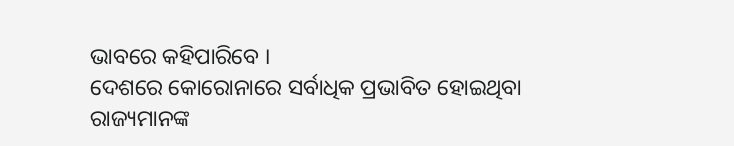ଭାବରେ କହିପାରିବେ ।
ଦେଶରେ କୋରୋନାରେ ସର୍ବାଧିକ ପ୍ରଭାବିତ ହୋଇଥିବା ରାଜ୍ୟମାନଙ୍କ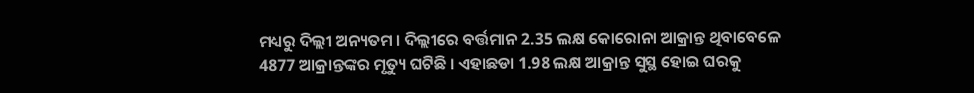ମଧ୍ୟରୁ ଦିଲ୍ଲୀ ଅନ୍ୟତମ । ଦିଲ୍ଲୀରେ ବର୍ତ୍ତମାନ 2.35 ଲକ୍ଷ କୋରୋନା ଆକ୍ରାନ୍ତ ଥିବାବେଳେ 4877 ଆକ୍ରାନ୍ତଙ୍କର ମୃତ୍ୟୁ ଘଟିଛି । ଏହାଛଡା 1.98 ଲକ୍ଷ ଆକ୍ରାନ୍ତ ସୁସ୍ଥ ହୋଇ ଘରକୁ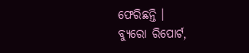ଫେରିଛନ୍ତି ।
ବ୍ୟୁରୋ ରିପୋର୍ଟ,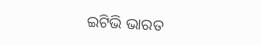ଇଟିଭି ଭାରତ